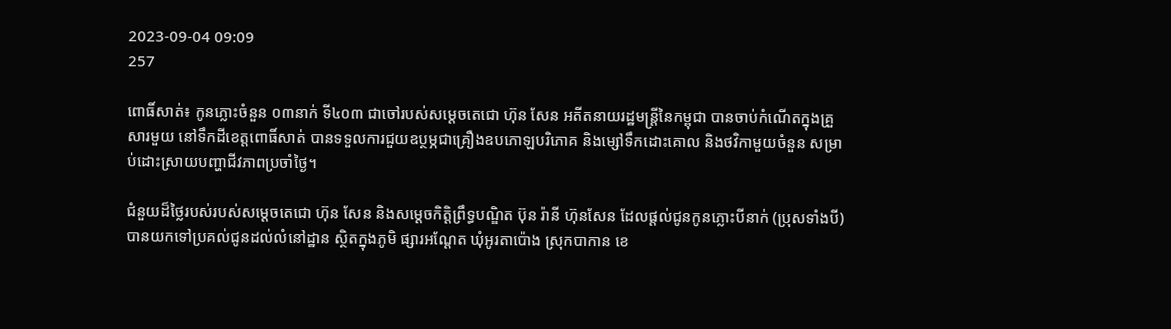2023-09-04 09:09
257

ពោធិ៍សាត់៖ កូនភ្លោះចំនួន ០៣នាក់ ទី៤០៣ ជាចៅរបស់សម្តេចតេជោ ហ៊ុន សែន អតីតនាយរដ្ឋមន្ត្រីនៃកម្ពុជា បានចាប់កំណើតក្នុងគ្រួសារមួយ នៅទឹកដីខេត្តពោធិ៍សាត់ បានទទួលការជួយឧប្ថម្ភជាគ្រឿងឧបភោឡបរិភោគ និងម្សៅទឹកដោះគោល និងថវិកាមួយចំនួន សម្រាប់ដោះស្រាយបញ្ហាជីវភាពប្រចាំថ្ងៃ។

ជំនួយដ៏ថ្លៃរបស់របស់សម្ដេចតេជោ ហ៊ុន សែន និងសម្ដេចកិត្តិព្រឹទ្ធបណ្ឌិត ប៊ុន រ៉ានី ហ៊ុនសែន ដែលផ្តល់ជូនកូនភ្លោះបីនាក់ (ប្រុសទាំងបី) បានយកទៅប្រគល់ជូនដល់លំនៅដ្ឋាន ស្ថិតក្នុងភូមិ ផ្សារអណ្ដែត ឃុំអូរតាប៉ោង ស្រុកបាកាន ខេ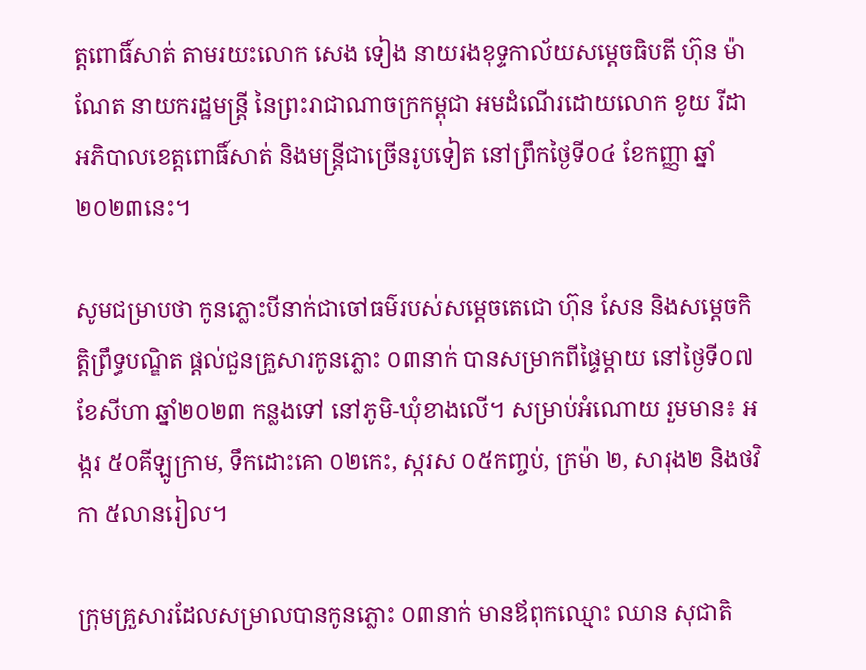ត្តពោធិ៍សាត់ តាមរយះលោក សេង ទៀង នាយរងខុទ្ទកាល័យសម្តេចធិបតី ហ៊ុន ម៉ាណែត នាយករដ្ឋមន្ត្រី នៃព្រះរាជាណាចក្រកម្ពុជា អមដំណើរដោយលោក ខូយ រីដា អភិបាលខេត្តពោធិ៍សាត់ និងមន្ត្រីជាច្រើនរូបទៀត នៅព្រឹកថ្ងៃទី០៤ ខែកញ្ញា ឆ្នាំ ២០២៣នេះ។

សូមជម្រាបថា កូនភ្លោះបីនាក់ជាចៅធម៌របស់សម្តេចតេជោ ហ៊ុន សែន និងសម្តេចកិត្តិព្រឹទ្ធបណ្ឌិត ផ្ដល់ជួនគ្រួសារកូនភ្លោះ ០៣នាក់ បានសម្រាកពីផ្ទៃម្តាយ នៅថ្ងៃទី០៧ ខែសីហា ឆ្នាំ២០២៣ កន្លងទៅ នៅភូមិ-ឃុំខាងលើ។ សម្រាប់អំណោយ រួមមាន៖ អង្ករ ៥០គីឡូក្រាម, ទឹកដោះគោ ០២កេះ, ស្ករស ០៥កញ្ចប់, ក្រម៉ា ២, សារុង២ និងថវិកា ៥លានរៀល។

ក្រុមគ្រួសារដែលសម្រាលបានកូនភ្លោះ ០៣នាក់ មានឪពុកឈ្មោះ ឈាន សុជាតិ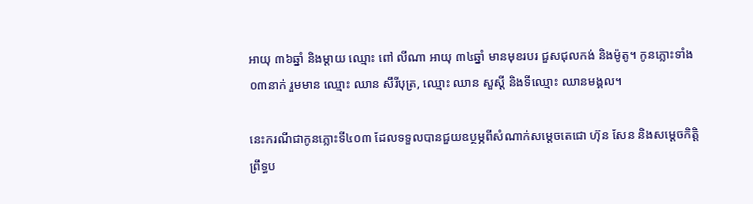អាយុ ៣៦ឆ្នាំ និងម្ដាយ ឈ្មោះ ពៅ លីណា អាយុ ៣៤ឆ្នាំ មានមុខរបរ ជួសជុលកង់ និងម៉ូតូ។ កូនភ្លោះទាំង ០៣នាក់ រួមមាន ឈ្មោះ ឈាន សឹរីបុត្រ, ឈ្មោះ ឈាន សួស្ដី និងទីឈ្មោះ ឈានមង្គល។

នេះករណីជាកូនភ្លោះទី៤០៣ ដែលទទួលបានជួយឧប្ថម្ភពីសំណាក់សម្ដេចតេជោ ហ៊ុន សែន និងសម្ដេចកិត្តិព្រឹទ្ធប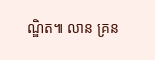ណ្ឌិត៕ លាន គ្រន